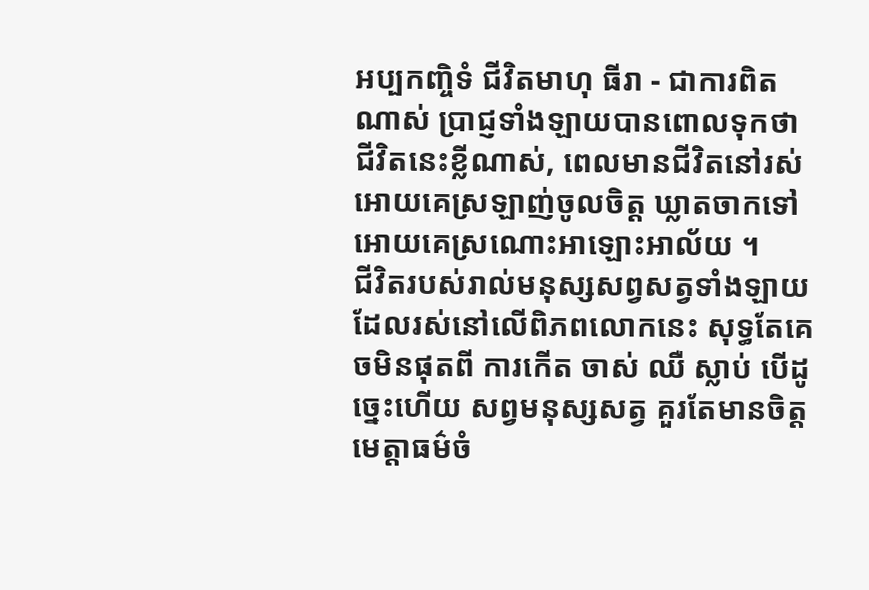អប្បកញ្ចិទំ ជីវិតមាហុ ធីរា - ជាការពិតណាស់ ប្រាជ្ញទាំងឡាយបានពោលទុកថា ជីវិតនេះខ្លីណាស់, ពេលមានជីវិតនៅរស់អោយគេស្រឡាញ់ចូលចិត្ត ឃ្លាតចាកទៅអោយគេស្រណោះអាឡោះអាល័យ ។
ជីវិតរបស់រាល់មនុស្សសព្វសត្វទាំងឡាយ ដែលរស់នៅលើពិភពលោកនេះ សុទ្ធតែគេចមិនផុតពី ការកើត ចាស់ ឈឺ ស្លាប់ បើដូច្នេះហើយ សព្វមនុស្សសត្វ គួរតែមានចិត្តមេត្តាធម៌ចំ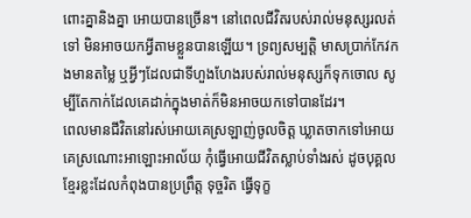ពោះគ្នានិងគ្នា អោយបានច្រើន។ នៅពេលជីវិតរបស់រាល់មនុស្សរលត់ទៅ មិនអាចយកអ្វីតាមខ្លួនបានឡើយ។ ទ្រព្យសម្បត្តិ មាសប្រាក់កែវកងមានតម្លៃ ឬអ្វីៗដែលជាទីហួងហែងរបស់រាល់មនុស្សក៏ទុកចោល សូម្បីតែកាក់ដែលគេដាក់ក្នុងមាត់ក៏មិនអាចយកទៅបានដែរ។
ពេលមានជីវិតនៅរស់អោយគេស្រឡាញ់ចូលចិត្ត ឃ្លាតចាកទៅអោយគេស្រណោះអាឡោះអាល័យ កុំធ្វើអោយជីវិតស្លាប់ទាំងរស់ ដូចបុគ្គលខ្មែរខ្លះដែលកំពុងបានប្រព្រឹត្ត ទុច្ចរិត ធ្វើទុក្ខ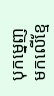បុកម្នេញមកលើខ្មែ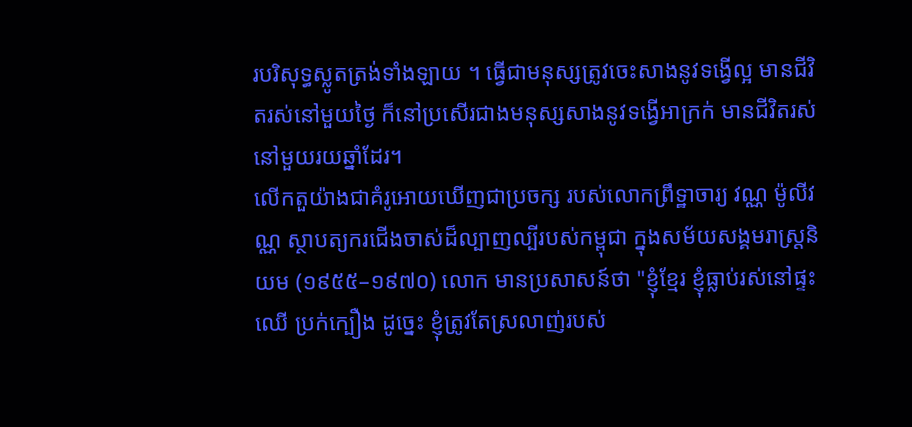របរិសុទ្ធស្លូតត្រង់ទាំងឡាយ ។ ធ្វើជាមនុស្សត្រូវចេះសាងនូវទង្វើល្អ មានជីវិតរស់នៅមួយថ្ងៃ ក៏នៅប្រសើរជាងមនុស្សសាងនូវទង្វើអាក្រក់ មានជីវិតរស់នៅមួយរយឆ្នាំដែរ។
លើកតួយ៉ាងជាគំរូអោយឃើញជាប្រចក្ស របស់លោកព្រឹទ្ឋាចារ្យ វណ្ណ ម៉ូលីវណ្ណ ស្ថាបត្យករជើងចាស់ដ៏ល្បាញល្បីរបស់កម្ពុជា ក្នុងសម័យសង្គមរាស្ត្រនិយម (១៩៥៥–១៩៧០) លោក មានប្រសាសន៍ថា "ខ្ញុំខ្មែរ ខ្ញុំធ្លាប់រស់នៅផ្ទះឈើ ប្រក់ក្បឿង ដូច្នេះ ខ្ញុំត្រូវតែស្រលាញ់របស់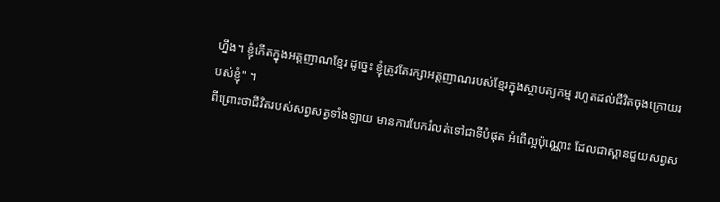ហ្នឹង។ ខ្ញុំកើតក្នុងអត្តញាណខ្មែរ ដូច្នេះ ខ្ញុំត្រូវតែរក្សាអត្តញាណរបស់ខ្មែរក្នុងស្ថាបត្យកម្ម រហូតដល់ជីវិតចុងក្រោយរបស់ខ្ញុំ" ។
ពីព្រោះថាជីវិតរបស់សព្វសត្វទាំងឡាយ មានការបែករំលត់ទៅជាទីបំផុត អំពើល្អប៉ុណ្ណោះ ដែលជាស្ពានជួយសព្វស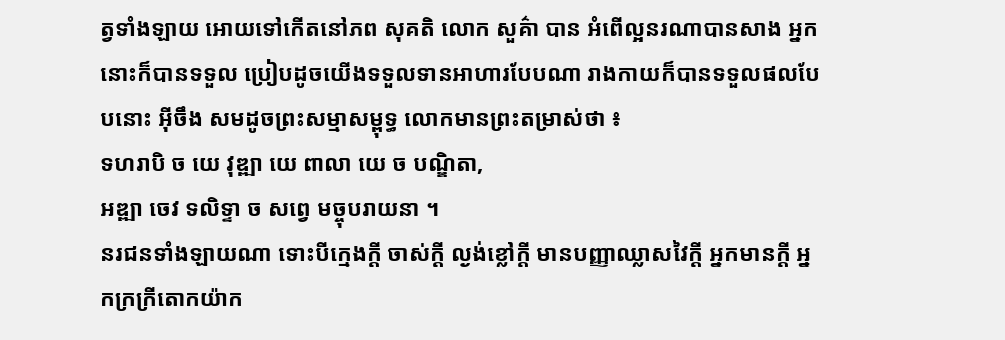ត្វទាំងឡាយ អោយទៅកើតនៅភព សុគតិ លោក សួគ៌ា បាន អំពើល្អនរណាបានសាង អ្នកនោះក៏បានទទួល ប្រៀបដូចយើងទទួលទានអាហារបែបណា រាងកាយក៏បានទទួលផលបែបនោះ អ៊ីចឹង សមដូចព្រះសម្មាសម្ពុទ្ធ លោកមានព្រះតម្រាស់ថា ៖
ទហរាបិ ច យេ វុឌ្ឍា យេ ពាលា យេ ច បណ្ឌិតា,
អឌ្ឍា ចេវ ទលិទ្ទា ច សព្វេ មច្ចុបរាយនា ។
នរជនទាំងឡាយណា ទោះបីក្មេងក្ដី ចាស់ក្ដី ល្ងង់ខ្លៅក្ដី មានបញ្ញាឈ្លាសវៃក្ដី អ្នកមានក្ដី អ្នកក្រក្រីតោកយ៉ាក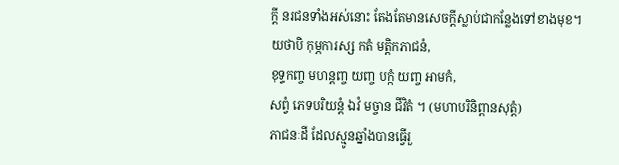ក្ដី នរជនទាំងអស់នោះ តែងតែមានសេចក្ដីស្លាប់ជាកន្លែងទៅខាងមុខ។
យថាបិ កុម្ភការស្ស កតំ មត្តិកភាជនំ,
ខុទ្ទកញ្ច មហន្តញ្ច យញ្ច បក្កំ យញ្ច អាមកំ,
សព្វំ ភេទបរិយន្តំ ឯវំ មច្ចាន ជីវិតំ ។ (មហាបរិនិព្ពានសុត្តំ)
ភាជនៈដី ដែលស្មូនឆ្នាំងបានធ្វើរួ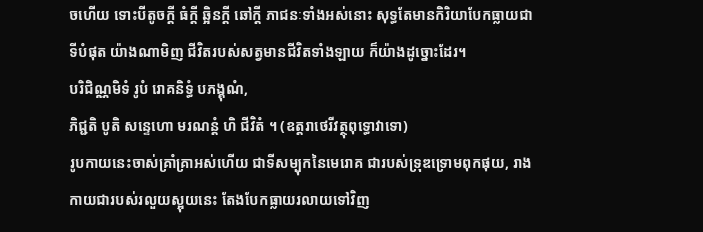ចហើយ ទោះបីតូចក្ដី ធំក្ដី ឆ្អិនក្ដី ឆៅក្ដី ភាជនៈទាំងអស់នោះ សុទ្ធតែមានកិរិយាបែកធ្លាយជាទីបំផុត យ៉ាងណាមិញ ជីវិតរបស់សត្វមានជីវិតទាំងឡាយ ក៏យ៉ាងដូច្នោះដែរ។
បរិជិណ្ណមិទំ រូបំ រោគនិទ្ធំ បភង្គុណំ,
ភិជ្ជតិ បូតិ សន្ទេហោ មរណន្តំ ហិ ជីវិតំ ។ (ឧត្តរាថេរីវត្ថុពុទ្ធោវាទោ)
រូបកាយនេះចាស់គ្រាំគ្រាអស់ហើយ ជាទីសម្បុកនៃមេរោគ ជារបស់ទ្រុឌទ្រោមពុកផុយ, រាងកាយជារបស់រលួយស្អុយនេះ តែងបែកធ្លាយរលាយទៅវិញ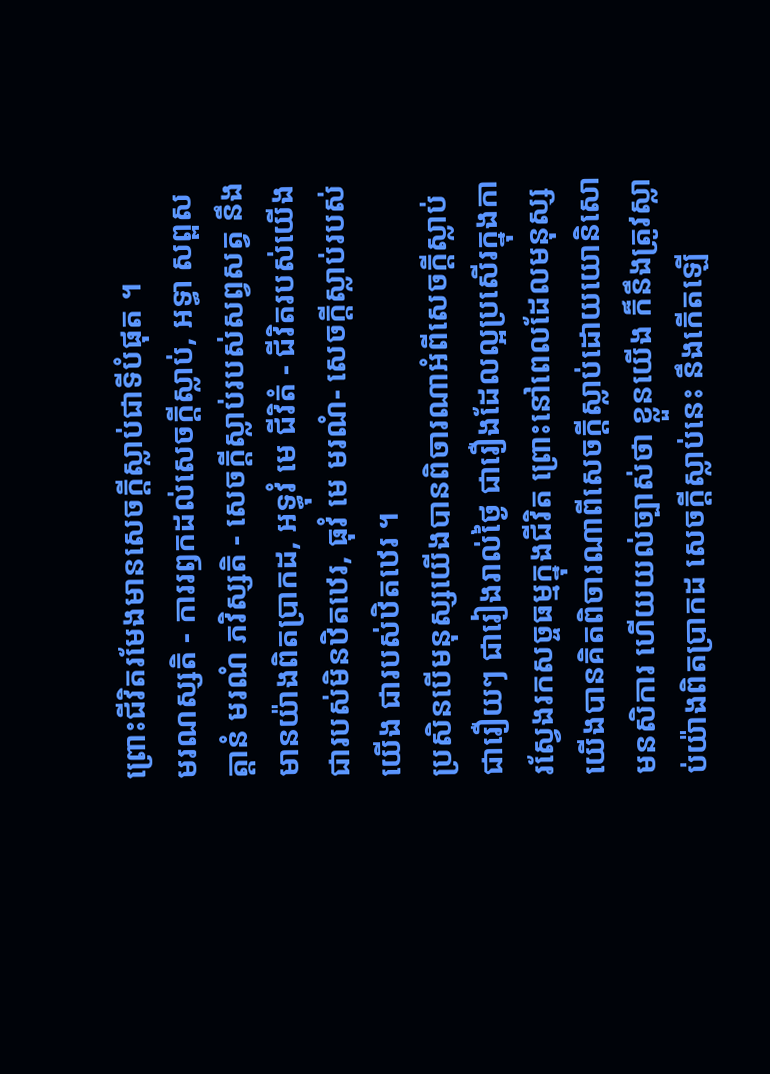ព្រោះជីវិតរមែងមានសេចក្តីស្លាប់ជាទីបំផុត ។
មរណស្សតិ - ការរឭកដល់សេចក្តីស្លាប់, អទ្ធា សព្ពសត្តានំ មរណំ ភវិស្សតិ - សេចក្តីស្លាប់របស់សព្វសត្វ នឹងមានយ៉ាងពិតប្រាកដ, អទ្ធុវំ មេ ជីវិតំ - ជីវិតរបស់យើង ជារបស់មិនឋិតឋេរ, ធុវំ មេ មរណំ- សេចក្តីស្លាប់របស់យើង ជារបស់ឋិតឋេរ ។
ប្រសិនបើមនុស្សយើងបានពិចារណាអំពីសេចក្តីស្លាប់ ជារឿយៗ ជារៀងរាល់ថ្ងៃ ជារឿងដែលល្អប្រសើរក្នុងការស្វែងរកសច្ចធម្មក្នុងជីវិត ព្រោះនៅពេលដែលមនុស្សយើងបានគិតពិចារណាពីសេចក្ដីស្លាប់ដោយយោនិសោមនសិការ ហើយយល់ច្បាស់ថា ខ្លួនយើង ក៏នឹងត្រូវស្លាប់យ៉ាងពិតប្រាកដ សេចក្ដីស្លាប់នេះ នឹងកើតឡើ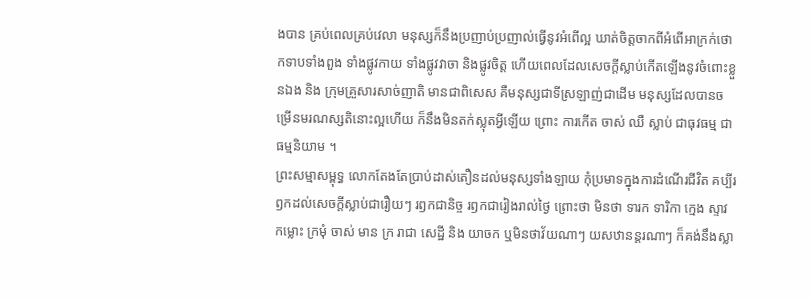ងបាន គ្រប់ពេលគ្រប់វេលា មនុស្សក៏នឹងប្រញាប់ប្រញាល់ធ្វើនូវអំពើល្អ ឃាត់ចិត្តចាកពីអំពើអាក្រក់ថោកទាបទាំងពួង ទាំងផ្លូវកាយ ទាំងផ្លូវវាចា និងផ្លូវចិត្ត ហើយពេលដែលសេចក្តីស្លាប់កើតឡើងនូវចំពោះខ្លួនឯង និង ក្រុមគ្រួសារសាច់ញាតិ មានជាពិសេស គឺមនុស្សជាទីស្រឡាញ់ជាដើម មនុស្សដែលបានចម្រើនមរណស្សតិនោះល្អហើយ ក៏នឹងមិនតក់ស្លុតអ្វីឡើយ ព្រោះ ការកើត ចាស់ ឈឺ ស្លាប់ ជាធុវធម្ម ជាធម្មនិយាម ។
ព្រះសម្មាសម្ពុទ្ធ លោកតែងតែប្រាប់ដាស់តឿនដល់មនុស្សទាំងឡាយ កុំប្រមាទក្នុងការដំណើរជីវិត គប្បីរឭកដល់សេចក្ដីស្លាប់ជារឿយៗ រឭកជានិច្ច រឭកជារៀងរាល់ថ្ងៃ ព្រោះថា មិនថា ទារក ទារិកា ក្មេង ស្ទាវ កម្លោះ ក្រមុំ ចាស់ មាន ក្រ រាជា សេដ្ឋី និង យាចក ឬមិនថាវ័យណាៗ យសឋានន្តរណាៗ ក៏គង់នឹងស្លា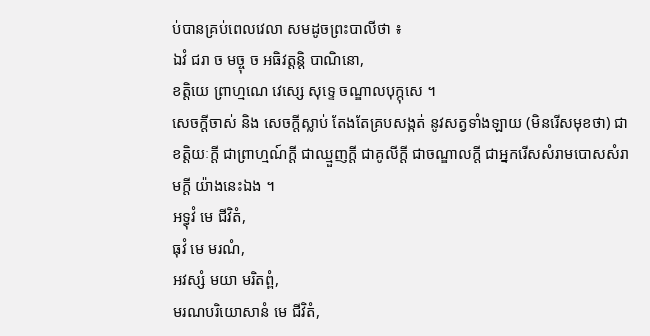ប់បានគ្រប់ពេលវេលា សមដូចព្រះបាលីថា ៖
ឯវំ ជរា ច មច្ចុ ច អធិវត្តន្តិ បាណិនោ,
ខត្តិយេ ព្រាហ្មណេ វេស្សេ សុទ្ទេ ចណ្ឌាលបុក្កុសេ ។
សេចក្ដីចាស់ និង សេចក្ដីស្លាប់ តែងតែគ្របសង្កត់ នូវសត្វទាំងឡាយ (មិនរើសមុខថា) ជាខត្តិយៈក្តី ជាព្រាហ្មណ៍ក្ដី ជាឈ្មួញក្ដី ជាគូលីក្ដី ជាចណ្ឌាលក្ដី ជាអ្នករើសសំរាមបោសសំរាមក្ដី យ៉ាងនេះឯង ។
អទ្ធុវំ មេ ជីវិតំ,
ធុវំ មេ មរណំ,
អវស្សំ មយា មរិតព្ពំ,
មរណបរិយោសានំ មេ ជីវិតំ,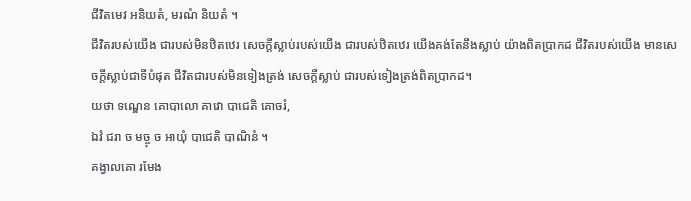ជីវិតមេវ អនិយតំ, មរណំ និយតំ ។
ជីវិតរបស់យើង ជារបស់មិនឋិតឋេរ សេចក្តីស្លាប់របស់យើង ជារបស់ឋិតឋេរ យើងគង់តែនឹងស្លាប់ យ៉ាងពិតប្រាកដ ជីវិតរបស់យើង មានសេចក្តីស្លាប់ជាទីបំផុត ជីវិតជារបស់មិនទៀងត្រង់ សេចក្តីស្លាប់ ជារបស់ទៀងត្រង់ពិតប្រាកដ។
យថា ទណ្ឌេន គោបាលោ គាវោ បាជេតិ គោចរំ,
ឯវំ ជរា ច មច្ចុ ច ឣាយុំ បាជេតិ បាណិនំ ។
គង្វាលគោ រមែង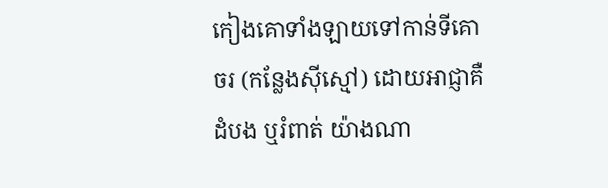កៀងគោទាំងឡាយទៅកាន់ទីគោចរ (កន្លែងស៊ីស្មៅ) ដោយឣាជ្ញាគឺដំបង ឬរំពាត់ យ៉ាងណា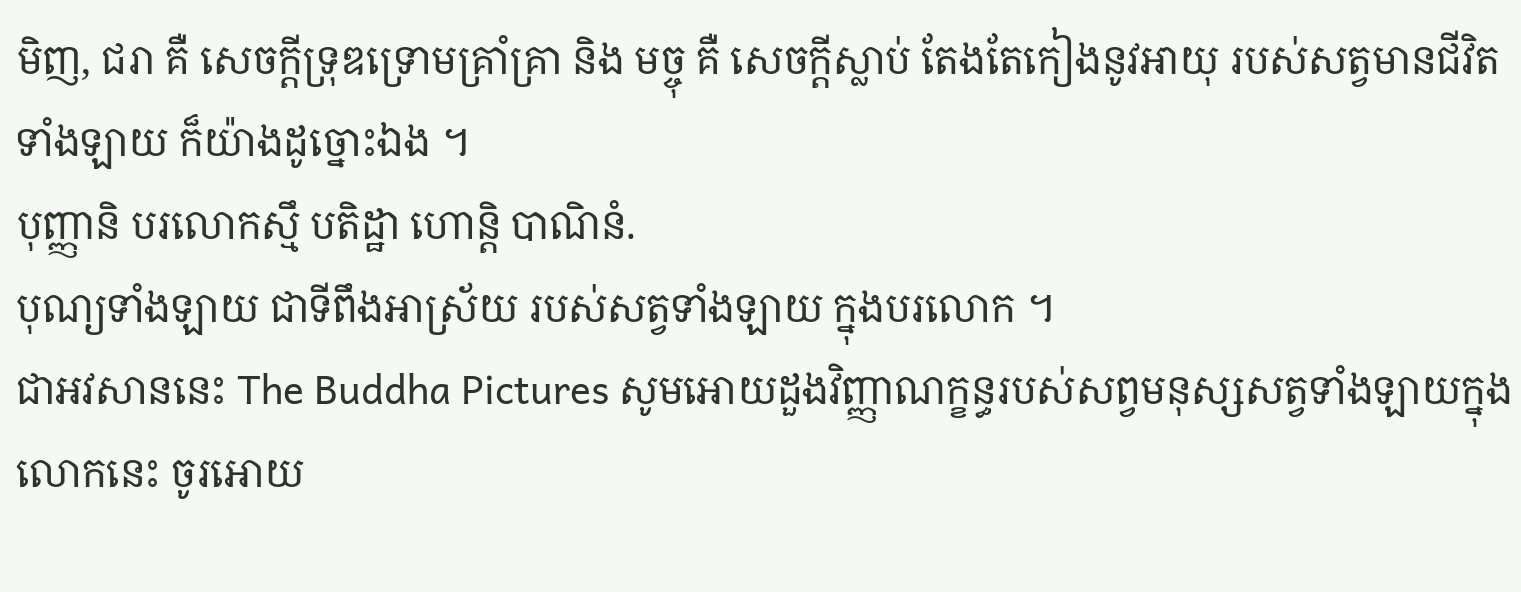មិញ, ជរា គឺ សេចក្តីទ្រុឌទ្រោមគ្រាំគ្រា និង មច្ចុ គឺ សេចក្តីស្លាប់ តែងតែកៀងនូវឣាយុ របស់សត្វមានជីវិតទាំងឡាយ ក៏យ៉ាងដូច្នោះឯង ។
បុញ្ញានិ បរលោកស្មឹ បតិដ្ឋា ហោន្តិ បាណិនំ.
បុណ្យទាំងឡាយ ជាទីពឹងអាស្រ័យ របស់សត្វទាំងឡាយ ក្នុងបរលោក ។
ជាអវសាននេះ The Buddha Pictures សូមអោយដួងវិញ្ញាណក្ខន្ធរបស់សព្វមនុស្សសត្វទាំងឡាយក្នុងលោកនេះ ចូរអោយ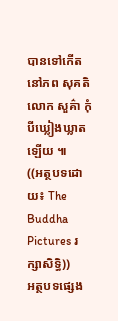បានទៅកើតនៅភព សុគតិ លោក សួគ៌ា កុំបីឃ្លៀងឃ្លាតឡើយ ៕
((អត្ថបទដោយ៖ The Buddha Pictures រក្សាសិទ្ធិ))
អត្ថបទផ្សេង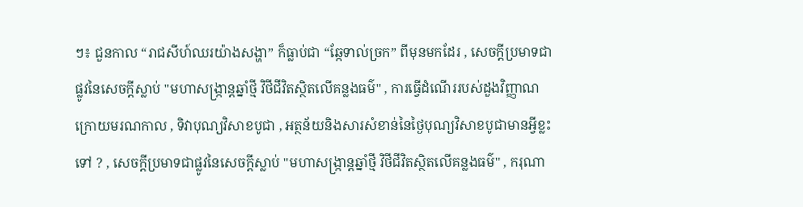ៗ៖ ជួនកាល “រាជសីហ៍ឈរយ៉ាងសង្ហា” ក៏ធ្លាប់ជា “ឆ្កែទាល់ច្រក” ពីមុនមកដែរ , សេចក្តីប្រមាទជាផ្លូវនៃសេចក្តីស្លាប់ "មហាសង្រ្កាន្តឆ្នាំថ្មី វិថីជីវិតស្ថិតលើគន្លងធម៌" , ការធ្វើដំណើររបស់ដួងវិញ្ញាណក្រោយមរណកាល , ទិវាបុណ្យវិសាខបូជា , អត្ថន័យនិងសារសំខាន់នៃថ្ងៃបុណ្យវិសាខបូជាមានអ្វីខ្លះទៅ ? , សេចក្តីប្រមាទជាផ្លូវនៃសេចក្តីស្លាប់ "មហាសង្រ្កាន្តឆ្នាំថ្មី វិថីជីវិតស្ថិតលើគន្លងធម៌" , ករុណា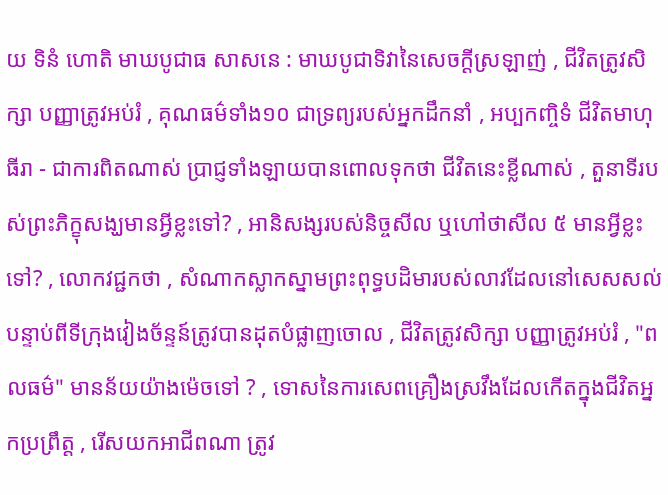យ ទិនំ ហោតិ មាឃបូជាធ សាសនេ : មាឃបូជាទិវានៃសេចក្ដីស្រឡាញ់ , ជីវិតត្រូវសិក្សា បញ្ញាត្រូវអប់រំ , គុណធម៌ទាំង១០ ជាទ្រព្យរបស់អ្នកដឹកនាំ , អប្បកញ្ចិទំ ជីវិតមាហុ ធីរា - ជាការពិតណាស់ ប្រាជ្ញទាំងឡាយបានពោលទុកថា ជីវិតនេះខ្លីណាស់ , តួនាទីរបស់ព្រះភិក្ខុសង្ឃមានអ្វីខ្លះទៅ? , អានិសង្សរបស់និច្ចសីល ឬហៅថាសីល ៥ មានអ្វីខ្លះទៅ? , លោកវជ្ជកថា , សំណាកស្លាកស្នាមព្រះពុទ្ធបដិមារបស់លាវដែលនៅសេសសល់បន្ទាប់ពីទីក្រុងវៀងច័ន្ទន៍ត្រូវបានដុតបំផ្លាញចោល , ជីវិតត្រូវសិក្សា បញ្ញាត្រូវអប់រំ , "ពលធម៌" មានន័យយ៉ាងម៉េចទៅ ? , ទោសនៃការសេពគ្រឿងស្រវឹងដែលកើតក្នុងជីវិតអ្នកប្រព្រឹត្ត , រើសយកអាជីពណា ត្រូវ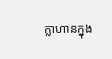ក្លាហានក្នុង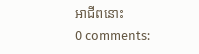អាជីពនោះ
0 comments: